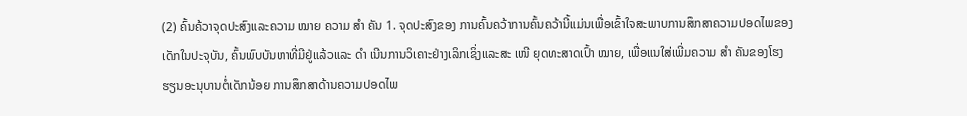(2) ຄົ້ນຄ້ວາຈຸດປະສົງແລະຄວາມ ໝາຍ ຄວາມ ສຳ ຄັນ 1. ຈຸດປະສົງຂອງ ການຄົ້ນຄວ້າການຄົ້ນຄວ້ານີ້ແມ່ນເພື່ອເຂົ້າໃຈສະພາບການສຶກສາຄວາມປອດໄພຂອງເດັກໃນປະຈຸບັນ, ຄົ້ນພົບບັນຫາທີ່ມີຢູ່ແລ້ວແລະ ດຳ ເນີນການວິເຄາະຢ່າງເລິກເຊິ່ງແລະສະ ເໜີ ຍຸດທະສາດເປົ້າ ໝາຍ, ເພື່ອແນໃສ່ເພີ່ມຄວາມ ສຳ ຄັນຂອງໂຮງຮຽນອະນຸບານຕໍ່ເດັກນ້ອຍ ການສຶກສາດ້ານຄວາມປອດໄພ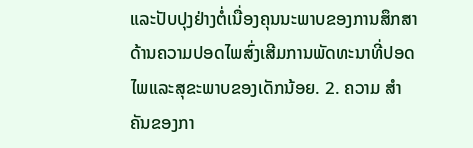ແລະປັບປຸງຢ່າງຕໍ່ເນື່ອງຄຸນນະພາບຂອງການສຶກສາດ້ານຄວາມປອດໄພສົ່ງເສີມການພັດທະນາທີ່ປອດໄພແລະສຸຂະພາບຂອງເດັກນ້ອຍ. 2. ຄວາມ ສຳ ຄັນຂອງກາ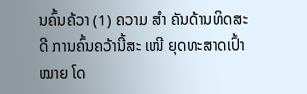ນຄົ້ນຄ້ວາ (1) ຄວາມ ສຳ ຄັນດ້ານທິດສະດີ ການຄົ້ນຄວ້ານີ້ສະ ເໜີ ຍຸດທະສາດເປົ້າ ໝາຍ ໂດ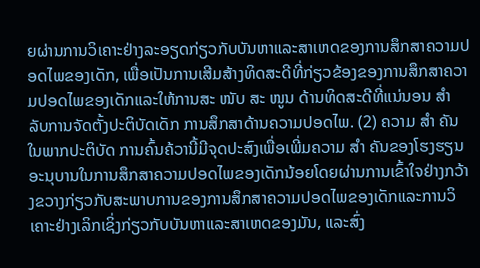ຍຜ່ານການວິເຄາະຢ່າງລະອຽດກ່ຽວກັບບັນຫາແລະສາເຫດຂອງການສຶກສາຄວາມປອດໄພຂອງເດັກ, ເພື່ອເປັນການເສີມສ້າງທິດສະດີທີ່ກ່ຽວຂ້ອງຂອງການສຶກສາຄວາມປອດໄພຂອງເດັກແລະໃຫ້ການສະ ໜັບ ສະ ໜູນ ດ້ານທິດສະດີທີ່ແນ່ນອນ ສຳ ລັບການຈັດຕັ້ງປະຕິບັດເດັກ ການສຶກສາດ້ານຄວາມປອດໄພ. (2) ຄວາມ ສຳ ຄັນໃນພາກປະຕິບັດ ການຄົ້ນຄ້ວານີ້ມີຈຸດປະສົງເພື່ອເພີ່ມຄວາມ ສຳ ຄັນຂອງໂຮງຮຽນອະນຸບານໃນການສຶກສາຄວາມປອດໄພຂອງເດັກນ້ອຍໂດຍຜ່ານການເຂົ້າໃຈຢ່າງກວ້າງຂວາງກ່ຽວກັບສະພາບການຂອງການສຶກສາຄວາມປອດໄພຂອງເດັກແລະການວິເຄາະຢ່າງເລິກເຊິ່ງກ່ຽວກັບບັນຫາແລະສາເຫດຂອງມັນ, ແລະສົ່ງ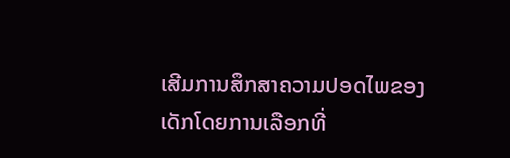ເສີມການສຶກສາຄວາມປອດໄພຂອງເດັກໂດຍການເລືອກທີ່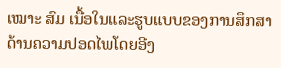ເໝາະ ສົມ ເນື້ອໃນແລະຮູບແບບຂອງການສຶກສາດ້ານຄວາມປອດໄພໂດຍອີງ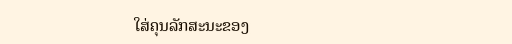ໃສ່ຄຸນລັກສະນະຂອງ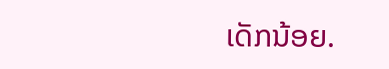ເດັກນ້ອຍ.